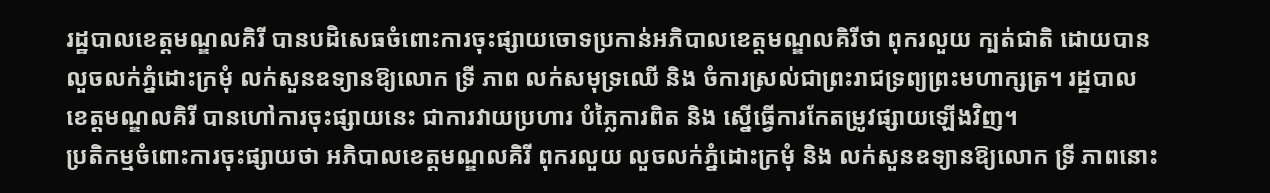រដ្ឋបាលខេត្តមណ្ឌលគិរី បានបដិសេធចំពោះការចុះផ្សាយចោទប្រកាន់អភិបាលខេត្តមណ្ឌលគិរីថា ពុករលួយ ក្បត់ជាតិ ដោយបានលួចលក់ភ្នំដោះក្រមុំ លក់សួនឧទ្យានឱ្យលោក ទ្រី ភាព លក់សមុទ្រឈើ និង ចំការស្រល់ជាព្រះរាជទ្រព្យព្រះមហាក្សត្រ។ រដ្ឋបាលខេត្តមណ្ឌលគិរី បានហៅការចុះផ្សាយនេះ ជាការវាយប្រហារ បំភ្លៃការពិត និង ស្នើធ្វើការកែតម្រូវផ្សាយឡើងវិញ។
ប្រតិកម្មចំពោះការចុះផ្សាយថា អភិបាលខេត្តមណ្ឌលគិរី ពុករលួយ លួចលក់ភ្នំដោះក្រមុំ និង លក់សួនឧទ្យានឱ្យលោក ទ្រី ភាពនោះ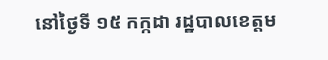នៅថ្ងៃទី ១៥ កក្កដា រដ្ឋបាលខេត្តម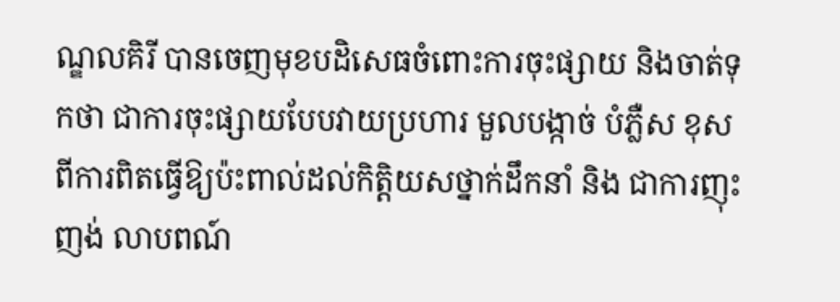ណ្ឌលគិរី បានចេញមុខបដិសេធចំពោះការចុះផ្សាយ និងចាត់ទុកថា ជាការចុះផ្សាយបែបវាយប្រហារ មួលបង្កាច់ បំភ្លឺស ខុសពីការពិតធ្វើឱ្យប៉ះពាល់ដល់កិត្តិយសថ្នាក់ដឹកនាំ និង ជាការញុះញង់ លាបពណ៍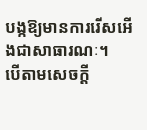បង្កឱ្យមានការរើសអើងជាសាធារណៈ។
បើតាមសេចក្តី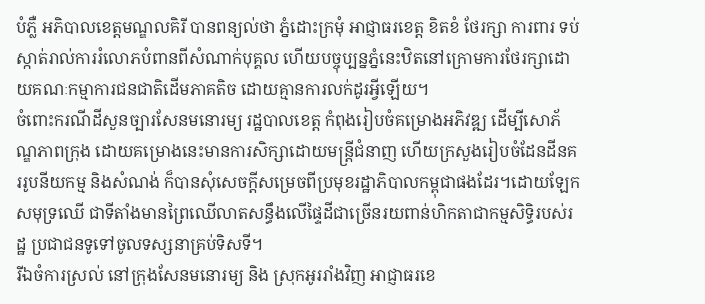បំភ្លឺ អភិបាលខេត្តមណ្ឌលគិរី បានពន្យល់ថា ភ្នំដោះក្រមុំ អាជ្ញាធរខេត្ត ខិតខំ ថែរក្សា ការពារ ទប់ស្កាត់រាល់ការរំលោភបំពានពីសំណាក់បុគ្គល ហើយបច្ចុប្បន្នភ្នំនេះឋិតនៅក្រោមការថែរក្សាដោយគណៈកម្មាការជនជាតិដើមភាគតិច ដោយគ្មានការលក់ដូរអ្វីឡើយ។
ចំពោះករណីដីសួនច្បារសែនមនោរម្យ រដ្ឋបាលខេត្ត កំពុងរៀបចំគម្រោងអភិវឌ្ឍ ដើម្បីសោភ័ណ្ឌភាពក្រុង ដោយគម្រោងនេះមានការសិក្សាដោយមន្ត្រីជំនាញ ហើយក្រសួងរៀបចំដែនដីនគររូបនីយកម្ម និងសំណង់ ក៏បានសុំសេចក្ដីសម្រេចពីប្រមុខរដ្ឋាភិបាលកម្ពុជាផងដែរ។ដោយឡែកសមុទ្រឈើ ជាទីតាំងមានព្រៃឈើលាតសន្ធឹងលើផ្ទៃដីជាច្រើនរយពាន់ហិកតាជាកម្មសិទ្ធិរបស់រដ្ឋ ប្រជាជនទូទៅចូលទស្សនាគ្រប់ទិសទី។
រីឯចំការស្រល់ នៅក្រុងសែនមនោរម្យ និង ស្រុកអូររាំងវិញ អាជ្ញាធរខេ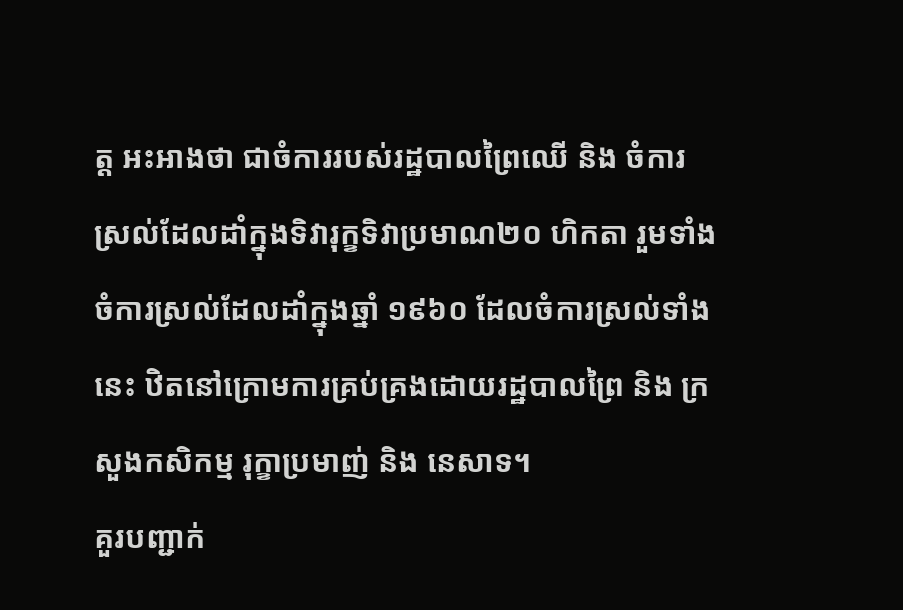ត្ត អះអាងថា ជាចំការរបស់រដ្ឋបាលព្រៃឈើ និង ចំការស្រល់ដែលដាំក្នុងទិវារុក្ខទិវាប្រមាណ២០ ហិកតា រួមទាំងចំការស្រល់ដែលដាំក្នុងឆ្នាំ ១៩៦០ ដែលចំការស្រល់ទាំងនេះ ឋិតនៅក្រោមការគ្រប់គ្រងដោយរដ្ឋបាលព្រៃ និង ក្រសួងកសិកម្ម រុក្ខាប្រមាញ់ និង នេសាទ។
គួរបញ្ជាក់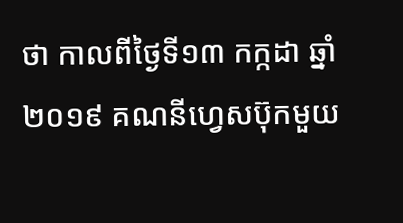ថា កាលពីថ្ងៃទី១៣ កក្កដា ឆ្នាំ២០១៩ គណនីហ្វេសប៊ុកមួយ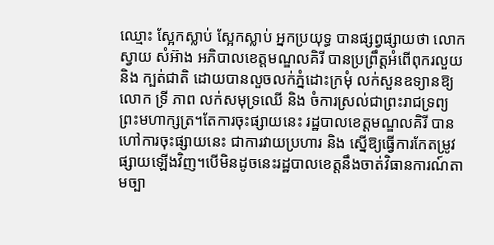ឈ្មោះ ស្អែកស្លាប់ ស្អែកស្លាប់ អ្នកប្រយុទ្ធ បានផ្សព្វផ្សាយថា លោក ស្វាយ សំអ៊ាង អភិបាលខេត្តមណ្ឌលគិរី បានប្រព្រឹត្តអំពើពុករលួយ និង ក្បត់ជាតិ ដោយបានលួចលក់ភ្នំដោះក្រមុំ លក់សួនឧទ្យានឱ្យលោក ទ្រី ភាព លក់សមុទ្រឈើ និង ចំការស្រល់ជាព្រះរាជទ្រព្យព្រះមហាក្សត្រ។តែការចុះផ្សាយនេះ រដ្ឋបាលខេត្តមណ្ឌលគិរី បានហៅការចុះផ្សាយនេះ ជាការវាយប្រហារ និង ស្នើឱ្យធ្វើការកែតម្រូវផ្សាយឡើងវិញ។បើមិនដូចនេះរដ្ឋបាលខេត្តនឹងចាត់វិធានការណ៍តាមច្បា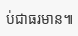ប់ជាធរមាន៕